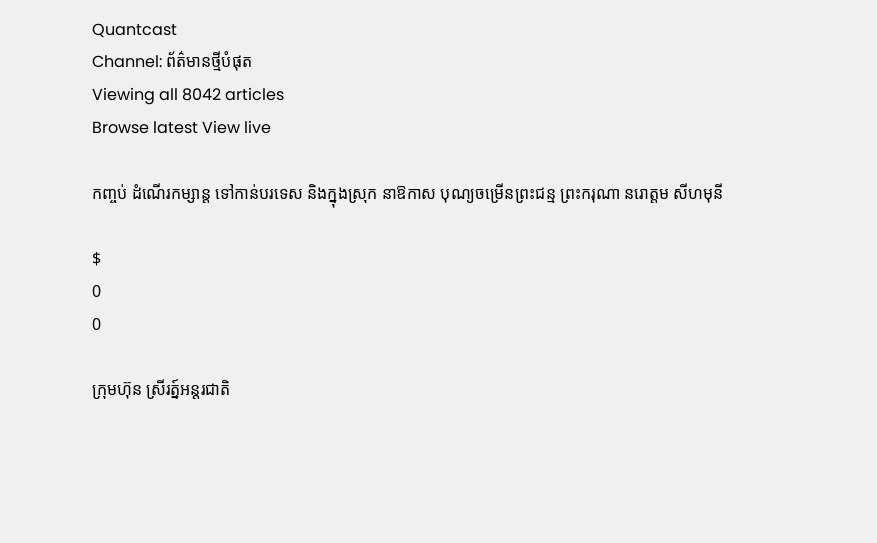Quantcast
Channel: ព័ត៌មានថ្មីបំផុត
Viewing all 8042 articles
Browse latest View live

កញ្ចប់ ដំណើរកម្សាន្ដ ទៅកាន់បរទេស និងក្នុងស្រុក នាឱកាស បុណ្យចម្រើនព្រះជន្ម ព្រះករុណា នរោត្តម សីហមុនី

$
0
0

ក្រុមហ៊ុន ស្រីរត្ន៍អន្តរជាតិ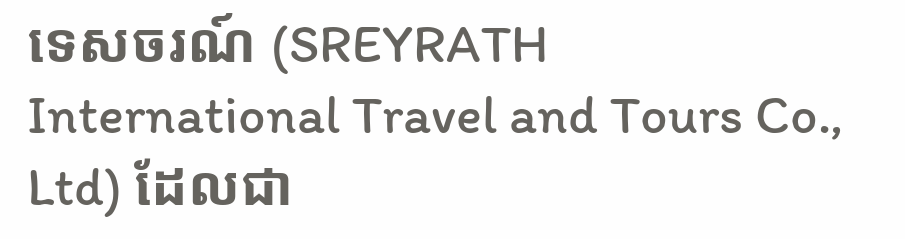ទេសចរណ៍ (SREYRATH International Travel and Tours Co., Ltd) ដែលជា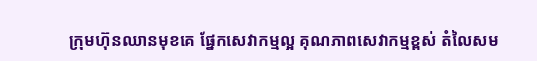ក្រុមហ៊ុនឈានមុខគេ ផ្នែកសេវាកម្មល្អ គុណភាពសេវាកម្មខ្ពស់ តំលៃសម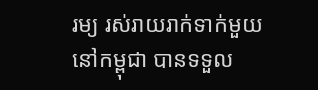រម្យ រស់រាយរាក់ទាក់មួយនៅកម្ពុជា បានទទួល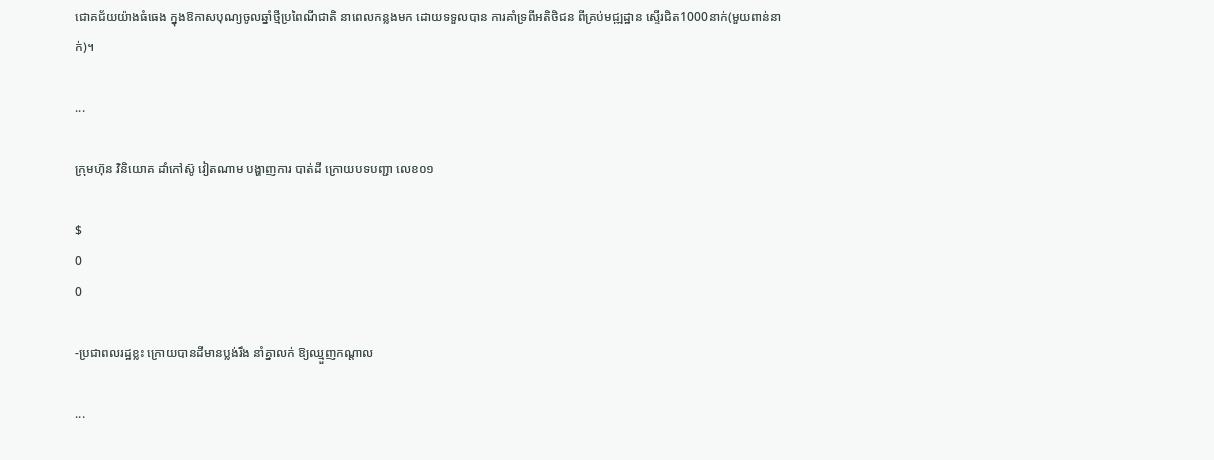ជោគជ័យយ៉ាងធំធេង ក្នុងឱកាសបុណ្យចូលឆ្នាំថ្មីប្រពៃណីជាតិ នាពេលកន្លងមក ដោយទទួលបាន ការគាំទ្រពីអតិថិជន ពីគ្រប់មជ្ឍដ្ឋាន ស្ទើរជិត1000នាក់(មួយពាន់នាក់)។

...

ក្រុមហ៊ុន វិនិយោគ ដាំកៅស៊ូ វៀតណាម បង្ហាញការ បាត់ដី ក្រោយបទបញ្ជា លេខ០១

$
0
0

-ប្រជាពលរដ្ឋខ្លះ ក្រោយបានដីមានប្លង់រឹង នាំគ្នាលក់ ឱ្យឈ្មួញកណ្ដាល

...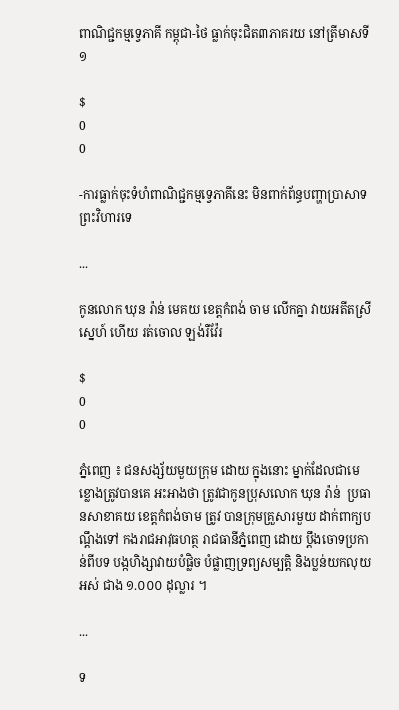ពាណិជ្ជកម្មទ្វេភាគី កម្ពុជា-ថៃ ធ្លាក់ចុះជិត៣ភាគរយ នៅត្រីមាសទី១

$
0
0

-ការធ្លាក់ចុះទំហំពាណិជ្ជកម្មទ្វេភាគីនេះ មិនពាក់ព័ន្ធបញ្ហាប្រាសាទព្រះវិហារទេ

...

កូនលោក ឃុន រ៉ាន់ មេគយ ខេត្ដកំពង់ ចាម លើកគ្នា វាយអតីតស្រីស្នេហ៍ ហើយ រត់ចោល ឡង់រឺវ៉ែរ

$
0
0

ភ្នំពេញ ៖ ជនសង្ស័យមួយក្រុម ដោយ ក្នុងនោះ ម្នាក់ដែលជាមេខ្លោងត្រូវបានគេ អះអាងថា ត្រូវជាកូនប្រុសលោក ឃុន រ៉ាន់  ប្រធានសាខាគយ ខេត្ដកំពង់ចាម ត្រូវ បានក្រុមគ្រួសារមួយ ដាក់ពាក្យបណ្ដឹងទៅ កងរាជអាវុធហត្ថ រាជធានីភ្នំពេញ ដោយ ប្ដឹងចោទប្រកាន់ពីបទ បង្កហិង្សាវាយបំផ្លិច បំផ្លាញទ្រព្យសម្បត្ដិ និងប្លន់យកលុយអស់ ជាង ១.០០០ ដុល្លារ ។

...

ទ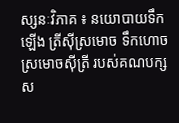ស្សនៈវិភាគ ៖ នយោបាយទឹកឡើង ត្រីស៊ីស្រមោច ទឹកហោច ស្រមោចស៊ីត្រី របស់គណបក្ស ស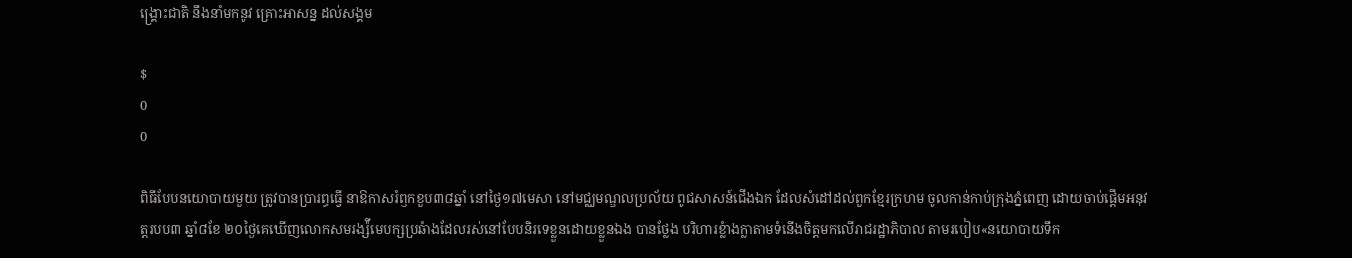ង្គ្រោះជាតិ នឹងនាំមកនូវ គ្រោះអាសន្ន ដល់សង្គម

$
0
0

ពិធីបែបនយោបាយមួយ ត្រូវបានប្រារព្ធធ្វើ នាឱកាសរំឭកខួប៣៨ឆ្នាំ នៅថ្ងៃ១៧មេសា នៅមជ្ឈមណ្ឌលប្រល័យ ពូជសាសន៍ជើងឯក ដែលសំដៅដល់ពួកខ្មែរក្រហម ចូលកាន់កាប់ក្រុងភ្នំពេញ ដោយចាប់ផ្តើមអនុវត្តរបប៣ ឆ្នាំ៨ខែ ២០ថ្ងៃគេឃើញលោកសមរង្ស៉ីមេបក្សប្រឆំាងដែលរស់នៅបែបនិរទេខ្លួនដោយខ្លួនឯង បានថ្លែង បរិហារខ្លំាងក្លាតាមទំនើងចិត្តមកលើរាជរដ្ឋាភិបាល តាមរបៀប«នយោបាយទឹក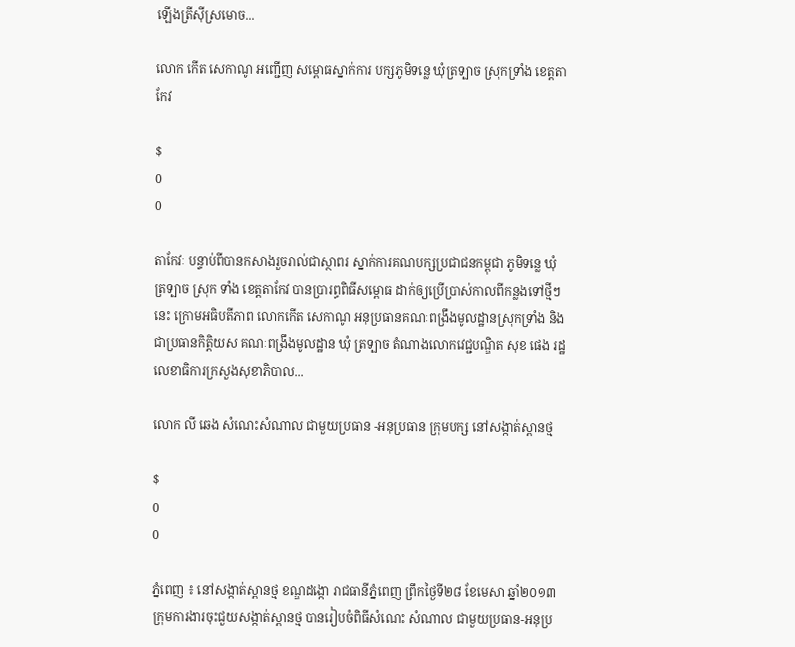ឡើងត្រីស៊ីស្រមោច...

លោក កើត សេកាណូ អញ្ជើញ សម្ពោធស្នាក់ការ បក្សភូមិទន្លេ ឃុំត្រទ្បាច ស្រុកទ្រាំង ខេត្ដតាកែវ

$
0
0

តាកែវៈ បន្ទាប់ពីបានកសាងរួចរាល់ជាស្ថាពរ ស្នាក់ការគណបក្សប្រជាជនកម្ពុជា ភូមិទន្លេ ឃុំត្រទ្បាច ស្រុក ទាំង ខេត្ដតាកែវ បានប្រារព្ធពិធីសម្ពោធ ដាក់ឲ្យប្រើប្រាស់កាលពីកន្លងទៅថ្មីៗនេះ ក្រោមអធិបតីភាព លោកកើត សេកាណូ អនុប្រធានគណៈពង្រឹងមូលដ្ឋានស្រុកទ្រាំង និងជាប្រធានកិត្ដិយស គណៈពង្រឹងមូលដ្ឋាន ឃុំ ត្រទ្បាច តំណាងលោកវេជ្ជបណ្ឌិត សុខ ផេង រដ្ឋលេខាធិការក្រសួងសុខាភិបាល...

លោក លី ឆេង សំណេះសំណាល ជាមួយប្រធាន -អនុប្រធាន ក្រុមបក្ស នៅសង្កាត់ស្ពានថ្ម

$
0
0

ភ្នំពេញ ៖ នៅសង្កាត់ស្ពានថ្ម ខណ្ឌដង្កោ រាជធានីភ្នំពេញ ព្រឹកថ្ងៃទី២៨ ខែមេសា ឆ្នាំ២០១៣ ក្រុមការងារចុះជួយសង្កាត់ស្ពានថ្ម បានរៀបចំពិធីសំណេះ សំណាល ជាមួយប្រធាន-អនុប្រ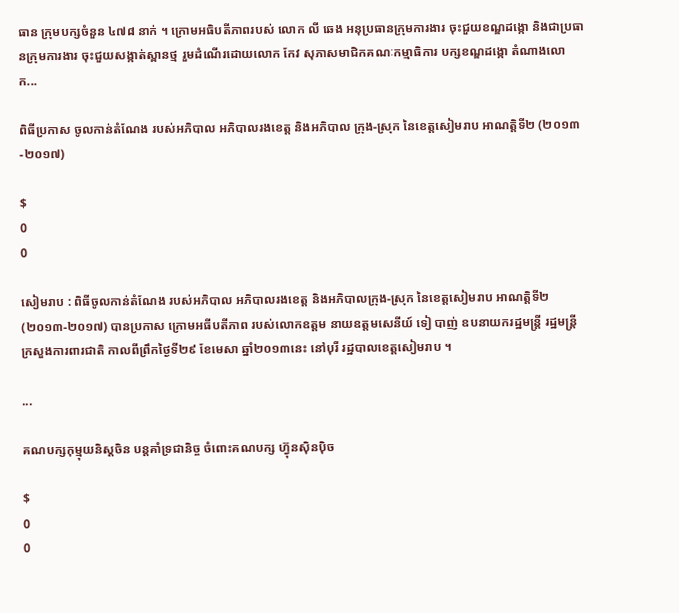ធាន ក្រុមបក្សចំនួន ៤៧៨ នាក់ ។ ក្រោមអធិបតីភាពរបស់ លោក លី ឆេង អនុប្រធានក្រុមការងារ ចុះជួយខណ្ឌដង្កោ និងជាប្រធានក្រុមការងារ ចុះជួយសង្កាត់ស្ពានថ្ម រួមដំណើរដោយលោក កែវ សុភាសមាជិកគណៈកម្មាធិការ បក្សខណ្ឌដង្កោ តំណាងលោក...

ពិធីប្រកាស ចូលកាន់តំណែង របស់អភិបាល អភិបាលរងខេត្ត និងអភិបាល ក្រុង-ស្រុក នៃខេត្តសៀមរាប អាណត្តិទី២ (២០១៣-២០១៧)

$
0
0

សៀមរាប : ពិធីចូលកាន់តំណែង របស់អភិបាល អភិបាលរងខេត្ត និងអភិបាលក្រុង-ស្រុក នៃខេត្តសៀមរាប អាណត្តិទី២ (២០១៣-២០១៧) បានប្រកាស ក្រោមអធីបតីភាព របស់លោកឧត្តម នាយឧត្តមសេនីយ៍ ទៀ បាញ់ ឧបនាយករដ្ឋមន្រ្តី រដ្ឋមន្ត្រីក្រសួងការពារជាតិ កាលពីព្រឹកថ្ងៃទី២៩ ខែមេសា ឆ្នាំ២០១៣នេះ នៅបុរី រដ្ឋបាលខេត្តសៀមរាប ។

...

គណបក្សកុម្មុយនិស្តចិន បន្តគាំទ្រជានិច្ច ចំពោះគណបក្ស ហ្វ៊ុនស៊ិនប៉ិច

$
0
0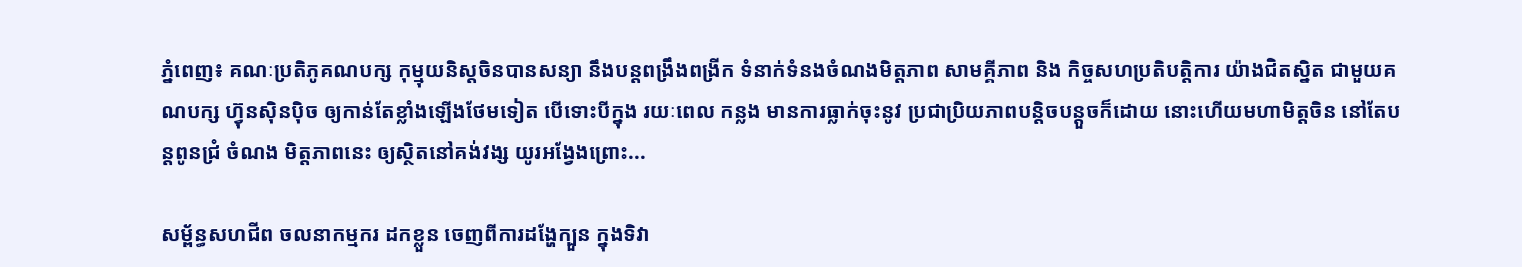ភ្នំពេញ៖ គណៈប្រតិភូគណបក្ស កុម្មុយនិស្តចិនបានសន្យា នឹងបន្តពង្រឹងពង្រីក ទំនាក់ទំនងចំណងមិត្តភាព សាមគ្គីភាព និង កិច្ចសហប្រតិបត្តិការ យ៉ាងជិតស្និត ជាមួយគណបក្ស ហ៊្វុនស៊ិនប៉ិច ឲ្យកាន់តែខ្លាំងឡើងថែមទៀត បើទោះបីក្នុង រយៈពេល កន្លង មានការធ្លាក់ចុះនូវ ប្រជាប្រិយភាពបន្តិចបន្តួចក៏ដោយ នោះហើយមហាមិត្តចិន នៅតែបន្តពូនជ្រំ ចំណង មិត្តភាពនេះ ឲ្យស្ថិតនៅគង់វង្ស យូរអង្វែងព្រោះ...

សម្ព័ន្ធសហជីព ចលនាកម្មករ ដកខ្លួន ចេញពីការដង្ហែក្បួន ក្នុងទិវា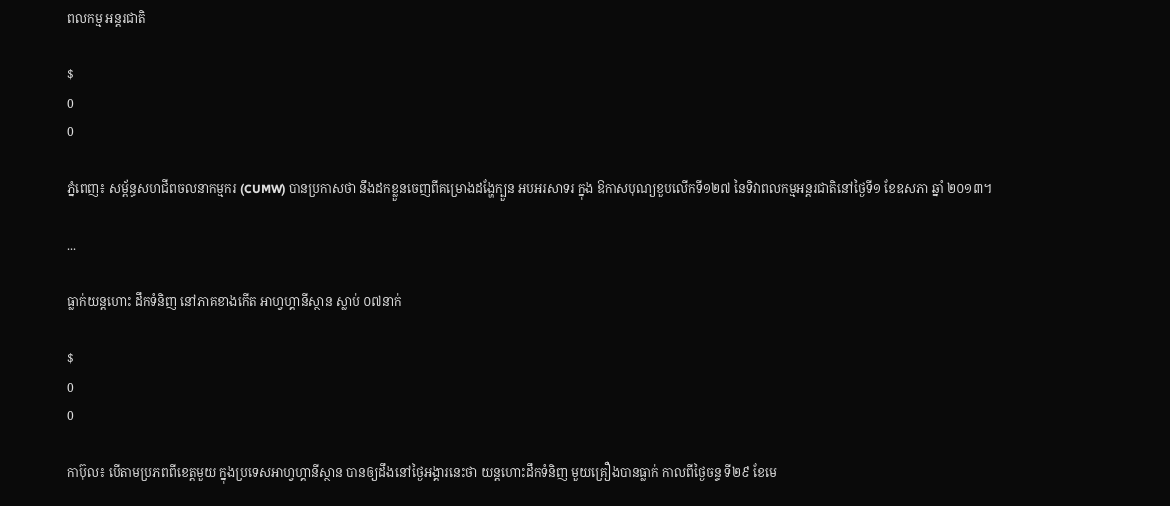ពលកម្ម អន្តរជាតិ

$
0
0

ភ្នំពេញ៖ សម្ព័ន្ធសហជីពចលនាកម្មករ (CUMW) បានប្រកាសថា នឹងដកខ្លួនចេញពីគម្រោងដង្ហែក្បួន អបអរសាទរ ក្នុង ឱកាសបុណ្យខួបលើកទី១២៧ នៃទិវាពលកម្មអន្តរជាតិនៅថ្ងៃទី១ ខែឧសភា ឆ្នាំ ២០១៣។

...

ធ្លាក់យន្តហោះ ដឹកទំនិញ នៅភាគខាងកើត អាហ្វហ្គានីស្ថាន ស្លាប់ ០៧នាក់

$
0
0

កាប៊ុល៖ បើតាមប្រភពពីខេត្តមួយ ក្នុងប្រទេសអាហ្វហ្គានីស្ថាន បានឲ្យដឹងនៅថ្ងៃអង្គារនេះថា យន្តហោះដឹកទំនិញ មួយគ្រឿងបានធ្លាក់ កាលពីថ្ងៃចន្ទ ទី២៩ ខែមេ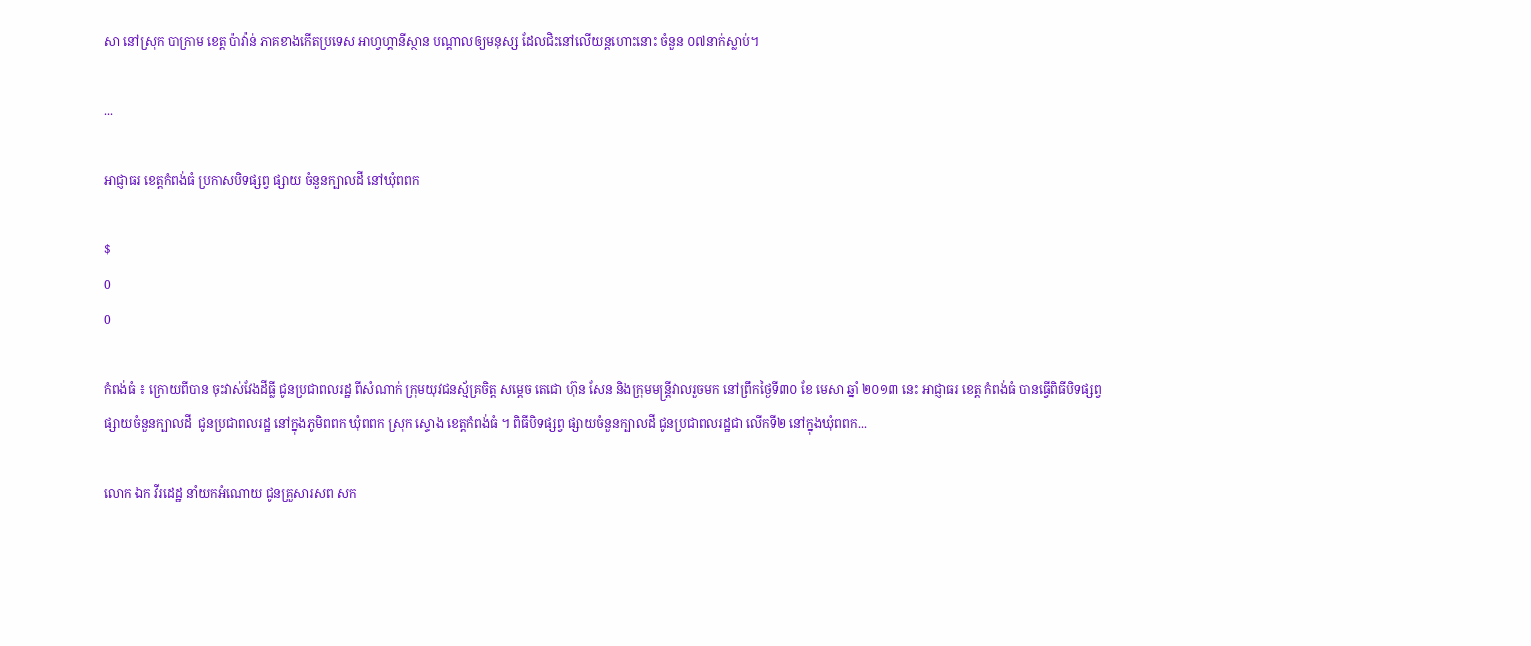សា នៅស្រុក បាក្រាម ខេត្ត ប៉ាវ៉ាន់ ភាគខាងកើតប្រទេស អាហ្វហ្គានីស្ថាន បណ្តាលឲ្យមនុស្ស ដែលជិះនៅលើយន្តហោះនោះ ចំនួន ០៧នាក់ស្លាប់។

...

អាជ្ញាធរ ខេត្ដកំពង់ធំ ប្រកាសបិទផ្សព្វ ផ្សាយ ចំនួនក្បាលដី នៅឃុំពពក

$
0
0

កំពង់ធំ ៖ ក្រោយពីបាន ចុះវាស់វែងដីធ្លី ជូនប្រជាពលរដ្ឋ ពីសំណាក់ ក្រុមយុវជនស្ម័គ្រចិត្ដ សម្ដេច តេជោ ហ៊ុន សែន និងក្រុមមន្ដ្រីវាលរួចមក នៅព្រឹកថ្ងៃទី៣០ ខែ មេសា ឆ្នាំ ២០១៣ នេះ អាជ្ញាធរ ខេត្ដ កំពង់ធំ បានធ្វើពិធីបិទផ្សព្វផ្សាយចំនួនក្បាលដី  ជូនប្រជាពលរដ្ឋ នៅក្នុងភូមិពពក ឃុំពពក ស្រុក ស្ទោង ខេត្ដកំពង់ធំ ។ ពិធីបិទផ្សព្វ ផ្សាយចំនួនក្បាលដី ជូនប្រជាពលរដ្ឋជា លើកទី២ នៅក្នុងឃុំពពក...

លោក ឯក វីរដេដ្ឋ នាំយកអំណោយ ជូនគ្រួសារសព សក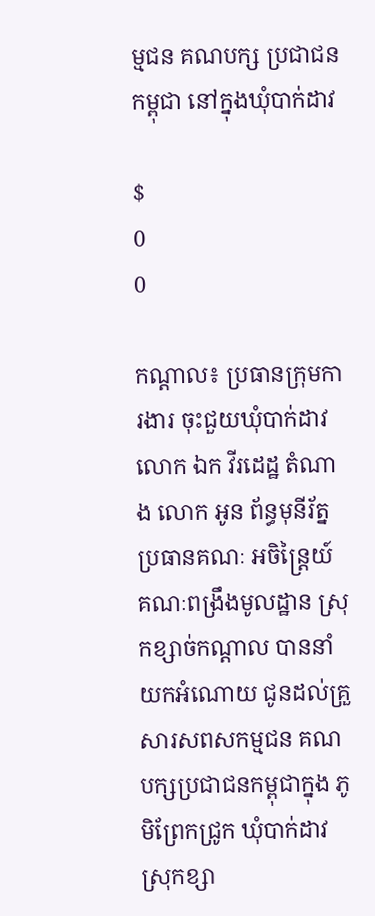ម្មជន គណបក្ស ប្រជាជនកម្ពុជា នៅក្នុងឃុំបាក់ដាវ

$
0
0

កណ្តាល៖ ប្រធានក្រុមការងារ ចុះជួយឃុំបាក់ដាវ លោក ឯក វីរដេដ្ឋ តំណាង លោក អូន ព័ន្ធមុនីរ័ត្ន ប្រធានគណៈ អចិន្រ្តៃយ៍ គណៈពង្រឹងមូលដ្ឋាន ស្រុកខ្សាច់កណ្តាល បាននាំយកអំណោយ ជូនដល់គ្រួសារសពសកម្មជន គណបក្សប្រជាជនកម្ពុជាក្នុង ភូមិព្រែកជ្រូក ឃុំបាក់ដាវ ស្រុកខ្សា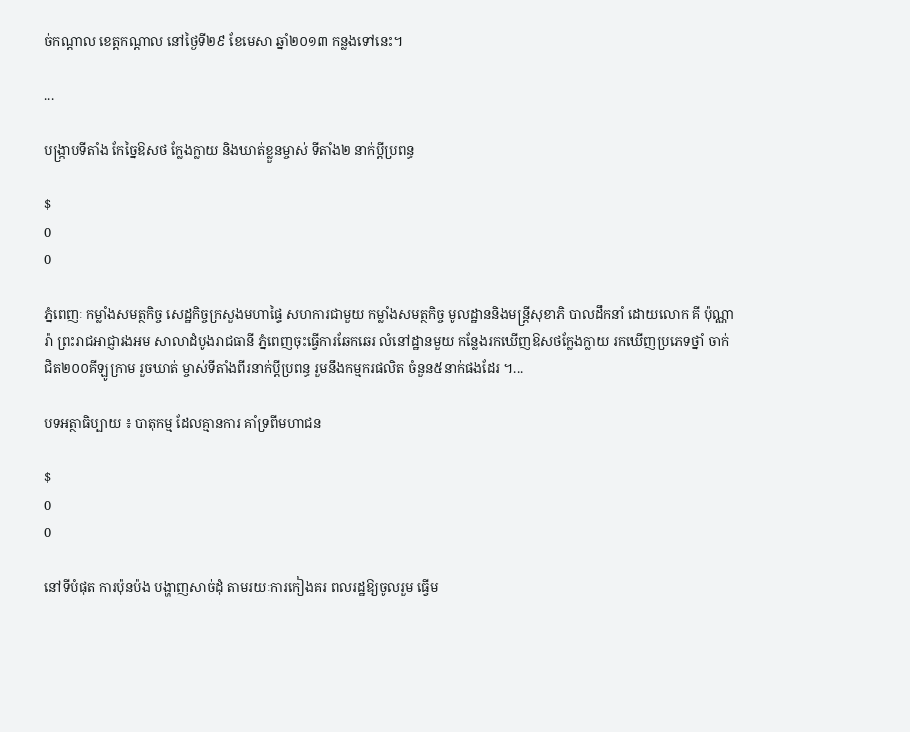ច់កណ្តាល ខេត្តកណ្តាល នៅថ្ងៃទី២៩ ខែមេសា ឆ្នាំ២០១៣ កន្លងទៅនេះ។

...

បង្រ្កាបទីតាំង កែច្នៃឱសថ ក្លែងក្លាយ និងឃាត់ខ្លួនម្ចាស់ ទីតាំង២ នាក់ប្តីប្រពន្ធ

$
0
0

ភ្នំពេញៈ កម្លាំងសមត្ថកិច្ច សេដ្ឋកិច្ចក្រសួងមហាផ្ទៃ សហការជាមួយ កម្លាំងសមត្ថកិច្ច មូលដ្ឋាននិងមន្ត្រីសុខាភិ បាលដឹកនាំ ដោយលោក គី ប៉ុណ្ណារ៉ា ព្រះរាជអាជ្ញារងអម សាលាដំបូងរាជធានី ភ្នំពេញចុះធ្វើការឆែកឆេរ លំនៅដ្ឋានមួយ កន្លែងរកឃើញឱសថក្លែងក្លាយ រកឃើញប្រភេទថ្នាំ ចាក់ជិត២០០គីឡូក្រាម រួចឃាត់ ម្ចាស់ទីតាំងពីរនាក់ប្តីប្រពន្ធ រួមនឹងកម្មករផលិត ចំនួន៥នាក់ផងដែរ ។...

បទអត្ថាធិប្បាយ ៖ បាតុកម្ម ដែលគ្មានការ គាំទ្រពីមហាជន

$
0
0

នៅទីបំផុត ការប៉ុនប៉ង បង្ហាញសាច់ដុំ តាមរយៈការកៀងគរ ពលរដ្ឋឱ្យចូលរួម ធ្វើម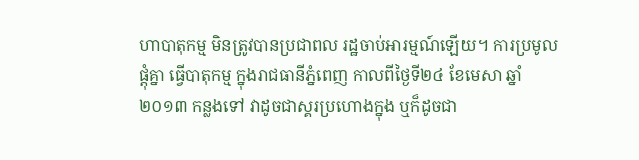ហាបាតុកម្ម មិនត្រូវបានប្រជាពល រដ្ឋចាប់អារម្មណ៍ឡើយ។ ការប្រមូលផ្តុំគ្នា ធ្វើបាតុកម្ម ក្នុងរាជធានីភ្នំពេញ កាលពីថ្ងៃទី២៤ ខែមេសា ឆ្នាំ២០១៣ កន្លងទៅ វាដូចជាស្គរប្រហោងក្នុង ឬក៏ដូចជា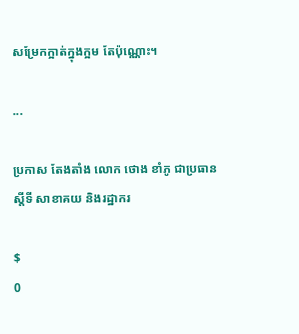សម្រែកក្អាត់ក្នុងក្អម តែប៉ុណ្ណោះ។

...

ប្រកាស តែងតាំង លោក ថោង ខាំភូ ជាប្រធានស្តីទី សាខាគយ និងរដ្ឋាករ

$
0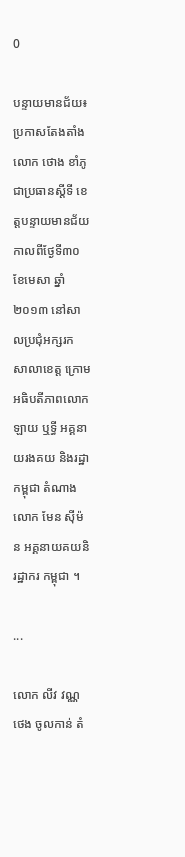0

បន្ទាយមានជ័យ៖ ប្រកាសតែងតាំង លោក ថោង ខាំភូ ជាប្រធានស្តីទី ខេត្តបន្ទាយមានជ័យ កាលពីថ្ងែទី៣០ ខែមេសា ឆ្នាំ២០១៣ នៅសាលប្រជុំអក្សរក សាលាខេត្ត ក្រោមអធិបតីភាពលោក ឡាយ ឬទ្ធី អគ្គនាយរងគយ និងរដ្ឋាកម្ពុជា តំណាងលោក មែន ស៊ីម៉ន អគ្គនាយគយនិរដ្ឋាករ កម្ពុជា ។

...

លោក លីវ វណ្ណថេង ចូលកាន់ តំ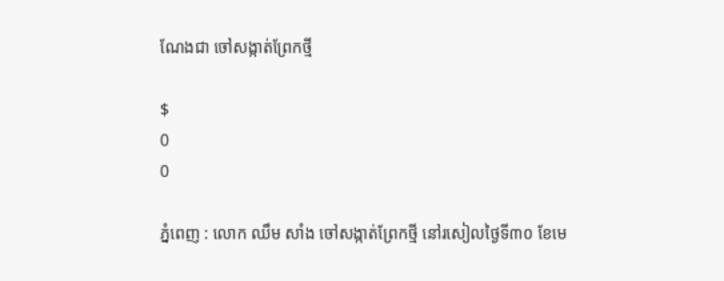ណែងជា ចៅសង្កាត់ព្រែកថ្មី

$
0
0

ភ្នំពេញ : លោក ឈឹម សាំង ចៅសង្កាត់ព្រែកថ្មី នៅរសៀលថ្ងៃទី៣០ ខែមេ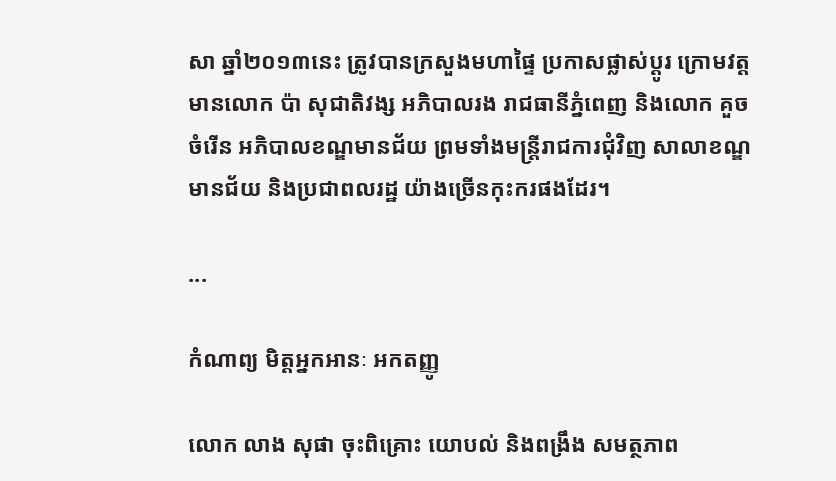សា ឆ្នាំ២០១៣នេះ ត្រូវបានក្រសួងមហាផ្ទៃ ប្រកាសផ្លាស់ប្តូរ ក្រោមវត្តមានលោក ប៉ា សុជាតិវង្ស អភិបាលរង រាជធានីភ្នំពេញ និងលោក គួច ចំរើន អភិបាលខណ្ឌមានជ័យ ព្រមទាំងមន្រ្តីរាជការជុំវិញ សាលាខណ្ឌមានជ័យ និងប្រជាពលរដ្ឋ យ៉ាងច្រើនកុះករផងដែរ។

...

កំណាព្យ មិត្តអ្នកអានៈ អកតញ្ញូ

លោក លាង សុផា ចុះពិគ្រោះ យោបល់ និងពង្រឹង សមត្ថភាព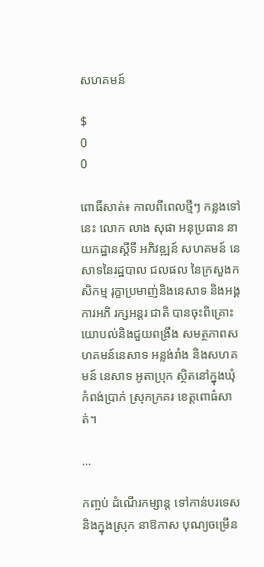សហគមន៍

$
0
0

ពោធិ៍សាត់៖ កាលពីពេលថ្មីៗ កន្លងទៅនេះ លោក លាង សុផា អនុប្រធាន នាយកដ្ឋានស្តីទី អភិវឌ្ឍន៍ សហគមន៍ នេសាទនៃរដ្ឋបាល ជលផល នៃក្រសួងកសិកម្ម រុក្ខាប្រមាញ់និងនេសាទ និងអង្គការអភិ រក្សអន្តរ ជាតិ បានចុះពិគ្រោះ យោបល់និងជួយពង្រឹង សមត្ថភាពសហគមន៍នេសាទ អន្លង់រាំង និងសហគមន៍ នេសាទ អូតាប្រុក ស្ថិតនៅក្នុងឃុំកំពង់ប្រាក់ ស្រុកក្រគរ ខេត្តពោធ៌សាត់។

...

កញ្ចប់ ដំណើរកម្សាន្ដ ទៅកាន់បរទេស និងក្នុងស្រុក នាឱកាស បុណ្យចម្រើន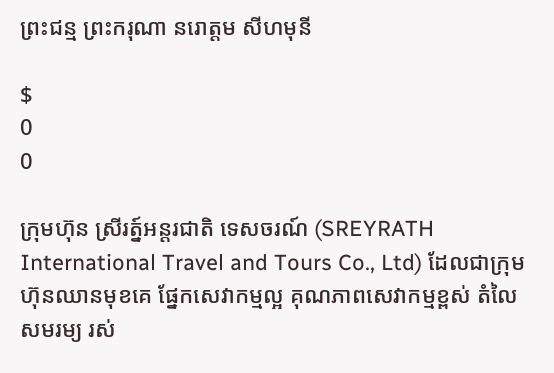ព្រះជន្ម ព្រះករុណា នរោត្តម សីហមុនី

$
0
0

ក្រុមហ៊ុន ស្រីរត្ន៍អន្តរជាតិ ទេសចរណ៍ (SREYRATH International Travel and Tours Co., Ltd) ដែលជាក្រុមហ៊ុនឈានមុខគេ ផ្នែកសេវាកម្មល្អ គុណភាពសេវាកម្មខ្ពស់ តំលៃសមរម្យ រស់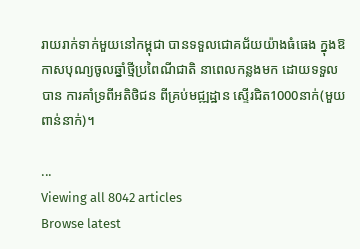រាយរាក់ទាក់មួយនៅកម្ពុជា បានទទួលជោគជ័យយ៉ាងធំធេង ក្នុងឱកាសបុណ្យចូលឆ្នាំថ្មីប្រពៃណីជាតិ នាពេលកន្លងមក ដោយទទួលបាន ការគាំទ្រពីអតិថិជន ពីគ្រប់មជ្ឍដ្ឋាន ស្ទើរជិត1000នាក់(មួយពាន់នាក់)។

...
Viewing all 8042 articles
Browse latest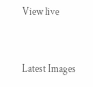View live


Latest Images